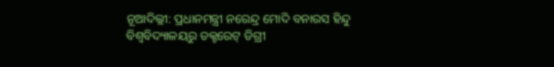ନୂଆଦିଲ୍ଲୀ: ପ୍ରଧାନମନ୍ତ୍ରୀ ନରେନ୍ଦ୍ର ମୋଦି ବନାରସ ହିନ୍ଦୁ ବିଶ୍ୱବିଦ୍ୟାଳୟରୁ ଡକ୍ଟରେଟ୍ ଡିଗ୍ରୀ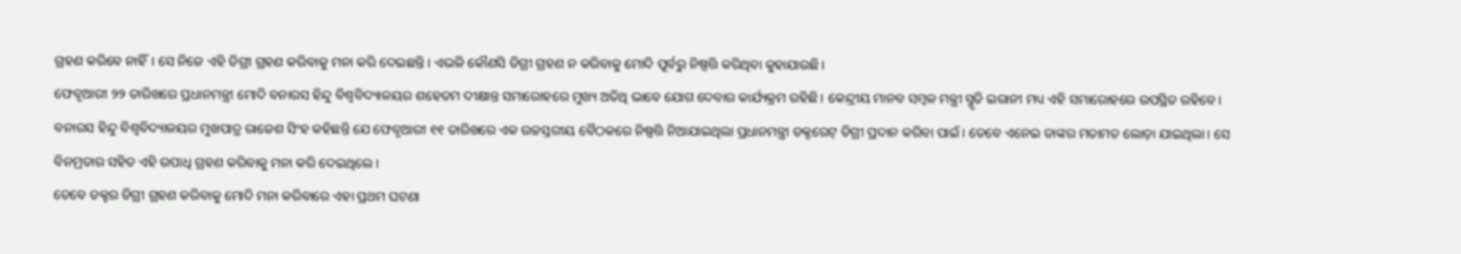ଗ୍ରହଣ କରିବେ ନାହିଁ। ସେ ନିଜେ ଏହି ଡିଗ୍ରୀ ଗ୍ରହଣ କରିବାକୁ ମନା କରି ଦେଇଛନ୍ତି। ଏଭଳି କୌଣସି ଡିଗ୍ରୀ ଗ୍ରହଣ ନ କରିବାକୁ ମୋଦି ପୂର୍ବରୁ ନିଷ୍ପତ୍ତି କରିଥିବା କୁହାଯାଉଛି।
ଫେବୃଆରୀ ୨୨ ତାରିଖରେ ପ୍ରଧାନମନ୍ତ୍ରୀ ମୋଦି ବନାରସ ହିନ୍ଦୁ ବିଶ୍ୱବିଦ୍ୟାଳୟର ଶହେତମ ଦୀକ୍ଷାନ୍ତ ସମାରୋହରେ ମୁଖ୍ୟ ଅତିଥି ଭାବେ ଯୋଗ ଦେବାର କାର୍ଯ୍ୟକ୍ରମ ରହିଛି। କେନ୍ଦ୍ରୀୟ ମାନବ ସମ୍ବଳ ମନ୍ତ୍ରୀ ସ୍ମୃତି ଇରାନୀ ମଧ୍ୟ ଏହି ସମାରୋହରେ ଉପସ୍ଥିତ ରହିବେ।
ବନାରସ ହିନ୍ଦୁ ବିଶ୍ୱବିଦ୍ୟାଳୟର ମୁଖପାତ୍ର ରାଜେଶ ସିଂହ କହିଛନ୍ତି ଯେ ଫେବୃଆରୀ ୧୧ ତାରିଖରେ ଏକ ଉଚ୍ଚସ୍ତରୀୟ ବୈଠକରେ ନିଷ୍ପତ୍ତି ନିଆଯାଇଥିଲା ପ୍ରଧାନମନ୍ତ୍ରୀ ଡକ୍ଟରେଟ୍ ଡିଗ୍ରୀ ପ୍ରଦାନ କରିବା ପାଇଁ। ତେବେ ଏନେଇ ତାଙ୍କର ମତାମତ ଲୋଡ଼ା ଯାଇଥିଲା। ସେ ବିନମ୍ରତାର ସହିତ ଏହି ଉପାଧି ଗ୍ରହଣ କରିବାକୁ ମନା କରି ଦେଇଥିଲେ।
ତେବେ ଡକ୍ଟର ଡିଗ୍ରୀ ଗ୍ରହଣ କରିବାକୁ ମୋଦି ମନା କରିବାରେ ଏହା ପ୍ରଥମ ଘଟଣା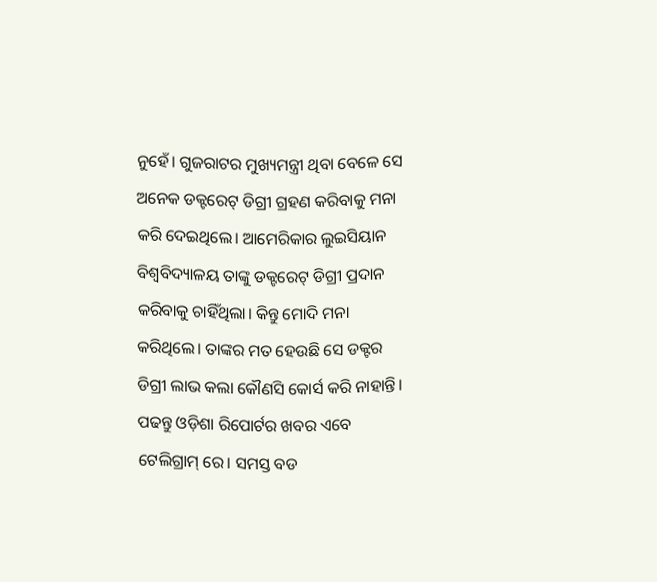ନୁହେଁ। ଗୁଜରାଟର ମୁଖ୍ୟମନ୍ତ୍ରୀ ଥିବା ବେଳେ ସେ ଅନେକ ଡକ୍ଟରେଟ୍ ଡିଗ୍ରୀ ଗ୍ରହଣ କରିବାକୁ ମନା କରି ଦେଇଥିଲେ। ଆମେରିକାର ଲୁଇସିୟାନ ବିଶ୍ୱବିଦ୍ୟାଳୟ ତାଙ୍କୁ ଡକ୍ଟରେଟ୍ ଡିଗ୍ରୀ ପ୍ରଦାନ କରିବାକୁ ଚାହିଁଥିଲା। କିନ୍ତୁ ମୋଦି ମନା କରିଥିଲେ। ତାଙ୍କର ମତ ହେଉଛି ସେ ଡକ୍ଟର ଡିଗ୍ରୀ ଲାଭ କଲା କୌଣସି କୋର୍ସ କରି ନାହାନ୍ତି।
ପଢନ୍ତୁ ଓଡ଼ିଶା ରିପୋର୍ଟର ଖବର ଏବେ ଟେଲିଗ୍ରାମ୍ ରେ। ସମସ୍ତ ବଡ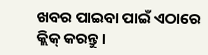ଖବର ପାଇବା ପାଇଁ ଏଠାରେ କ୍ଲିକ୍ କରନ୍ତୁ।